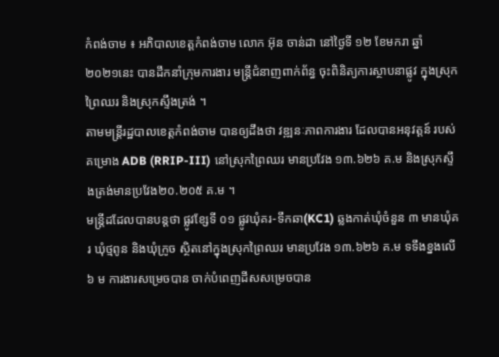កំពង់ចាម ៖ អភិបាលខេត្តកំពង់ចាម លោក អ៊ុន ចាន់ដា នៅថ្ងៃទី ១២ ខែមករា ឆ្នាំ ២០២១នេះ បានដឹកនាំក្រុមការងារ មន្ត្រីជំនាញពាក់ព័ន្ធ ចុះពិនិត្យការស្ថាបនាផ្លូវ ក្នុងស្រុកព្រៃឈរ និងស្រុកស្ទឹងត្រង់ ។
តាមមន្ត្រីរដ្ឋបាលខេត្តកំពង់ចាម បានឲ្យដឹងថា វឌ្ឍនៈភាពការងារ ដែលបានអនុវត្តន៍ របស់គម្រោង ADB (RRIP-III) នៅស្រុកព្រៃឈរ មានប្រវែង ១៣.៦២៦ គ.ម និងស្រុកស្ទឹងត្រង់មានប្រវែង២០.២០៥ គ.ម ។
មន្ត្រីដដែលបានបន្តថា ផ្លូវខ្សែទី ០១ ផ្លូវឃុំគរ-ទឹកឆា(KC1) ឆ្លងកាត់ឃុំចំនួន ៣ មានឃុំគរ ឃុំថ្មពូន និងឃុំក្រូច ស្ថិតនៅក្នុងស្រុកព្រៃឈរ មានប្រវែង ១៣.៦២៦ គ.ម ទទឹងខ្នងលើ ៦ ម ការងារសម្រេចបាន ចាក់បំពេញដីសសម្រេចបាន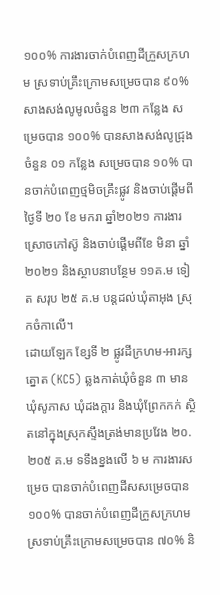១០០% ការងារចាក់បំពេញដីក្រួសក្រហម ស្រទាប់គ្រឹះក្រោមសម្រេចបាន ៩០% សាងសង់លូមូលចំនួន ២៣ កន្លែង សម្រេចបាន ១០០% បានសាងសង់លូជ្រុងចំនួន ០១ កន្លែង សម្រេចបាន ១០% បានចាក់បំពេញថ្មមិចគ្រឹះផ្លូវ និងចាប់ផ្ដើមពីថ្ងៃទី ២០ ខែ មករា ឆ្នាំ២០២១ ការងារស្រោចកៅស៊ូ និងចាប់ផ្ដើមពីខែ មិនា ឆ្នាំ២០២១ និងស្ថាបនាបន្ថែម ១១គ.ម ទៀត សរុប ២៥ គ.ម បន្តដល់ឃុំតាអុង ស្រុកចំកាលើ។
ដោយឡែក ខ្សែទី ២ ផ្លូវដីក្រហម-អារក្សត្នោត (KC5) ឆ្លងកាត់ឃុំចំនួន ៣ មានឃុំសូភាស ឃុំដងក្ដារ និងឃុំព្រែកកក់ ស្ថិតនៅក្នុងស្រុកស្ទឹងត្រង់មានប្រវែង ២០.២០៥ គ.ម ទទឹងខ្នងលើ ៦ ម ការងារសម្រេច បានចាក់បំពេញដីសសម្រេចបាន ១០០% បានចាក់បំពេញដីក្រួសក្រហម ស្រទាប់គ្រឹះក្រោមសម្រេចបាន ៧០% និ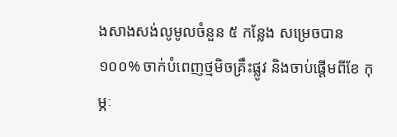ងសាងសង់លូមូលចំនួន ៥ កន្លែង សម្រេចបាន ១០០% ចាក់បំពេញថ្មមិចគ្រឹះផ្លូវ និងចាប់ផ្ដើមពីខែ កុម្ភៈ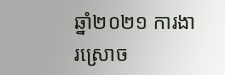ឆ្នាំ២០២១ ការងារស្រោច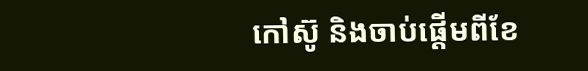កៅស៊ូ និងចាប់ផ្ដើមពីខែ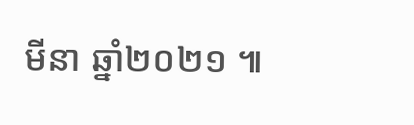មីនា ឆ្នាំ២០២១ ៕